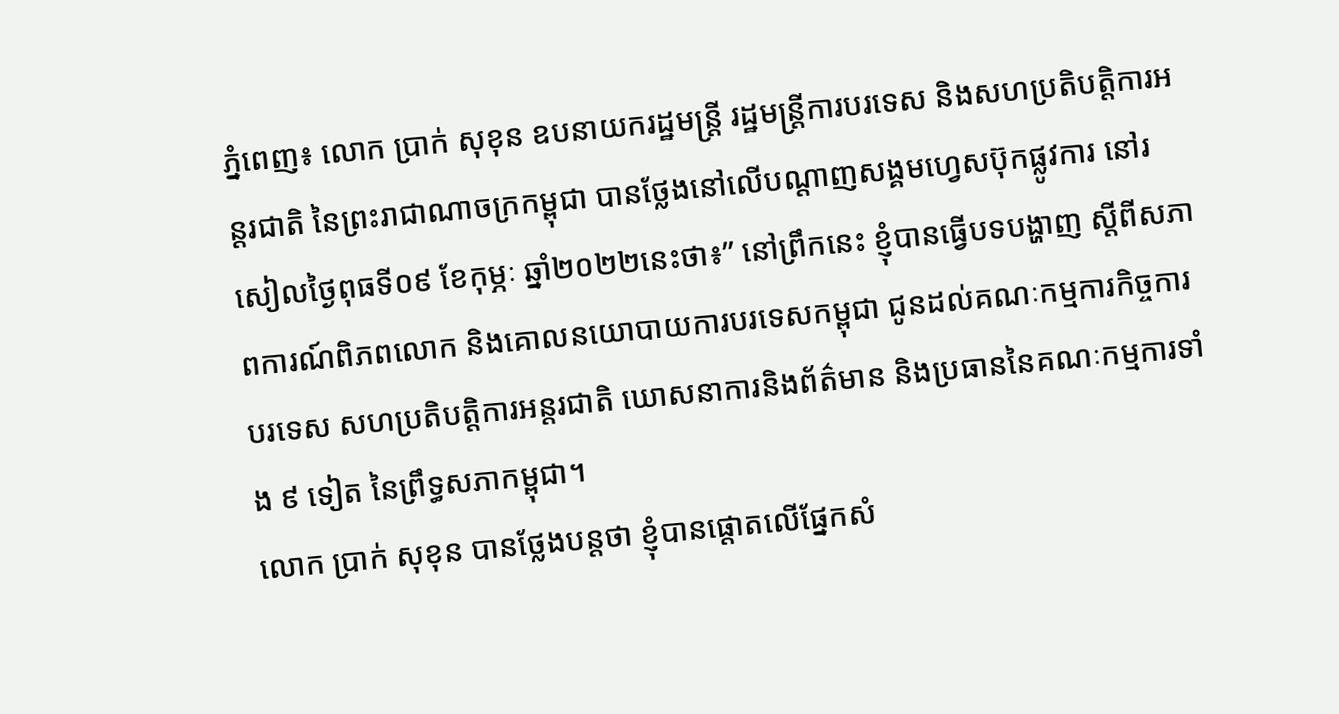ភ្នំពេញ៖ លោក ប្រាក់ សុខុន ឧបនាយករដ្ឋមន្ត្រី រដ្ឋមន្ត្រីការបរទេស និងសហប្រតិបត្តិការអន្តរជាតិ នៃព្រះរាជាណាចក្រកម្ពុជា បានថ្លែងនៅលេីបណ្ដាញសង្គមហ្វេសប៊ុកផ្លូវការ នៅរសៀលថ្ងៃពុធទី០៩ ខែកុម្ភៈ ឆ្នាំ២០២២នេះថា៖” នៅព្រឹកនេះ ខ្ញុំបានធ្វើបទបង្ហាញ ស្ដីពីសភាពការណ៍ពិភពលោក និងគោលនយោបាយការបរទេសកម្ពុជា ជូនដល់គណៈកម្មការកិច្ចការបរទេស សហប្រតិបត្តិការអន្តរជាតិ ឃោសនាការនិងព័ត៌មាន និងប្រធាននៃគណៈកម្មការទាំង ៩ ទៀត នៃព្រឹទ្ធសភាកម្ពុជា។
លោក ប្រាក់ សុខុន បានថ្លែងបន្តថា ខ្ញុំបានផ្តោតលើផ្នែកសំ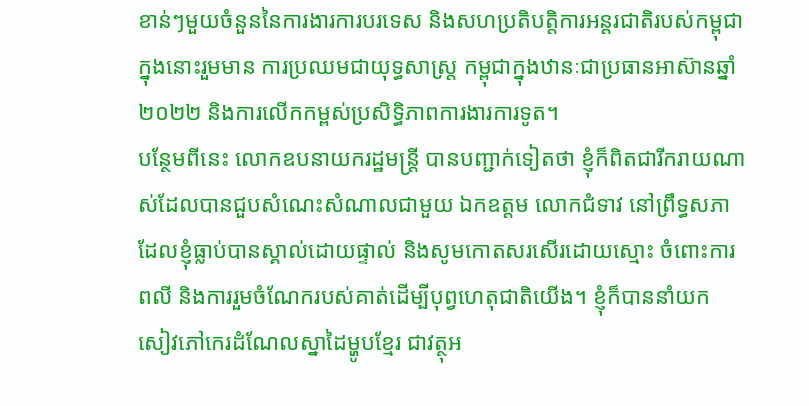ខាន់ៗមួយចំនួននៃការងារការបរទេស និងសហប្រតិបតិ្តការអន្តរជាតិរបស់កម្ពុជា ក្នុងនោះរួមមាន ការប្រឈមជាយុទ្ធសាស្ត្រ កម្ពុជាក្នុងឋានៈជាប្រធានអាស៊ានឆ្នាំ២០២២ និងការលើកកម្ពស់ប្រសិទ្ធិភាពការងារការទូត។
បន្ថែមពីនេះ លោកឧបនាយករដ្ឋមន្ត្រី បានបញ្ជាក់ទៀតថា ខ្ញុំក៏ពិតជារីករាយណាស់ដែលបានជួបសំណេះសំណាលជាមួយ ឯកឧត្តម លោកជំទាវ នៅព្រឹទ្ធសភា ដែលខ្ញុំធ្លាប់បានស្គាល់ដោយផ្ទាល់ និងសូមកោតសរសើរដោយស្មោះ ចំពោះការពលី និងការរួមចំណែករបស់គាត់ដើម្បីបុព្វហេតុជាតិយើង។ ខ្ញុំក៏បាននាំយក សៀវភៅកេរដំណែលស្នាដៃម្ហូបខ្មែរ ជាវត្ថុអ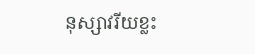នុស្សាវរីយខ្លះ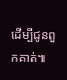ដើម្បីជូនពួកគាត់៕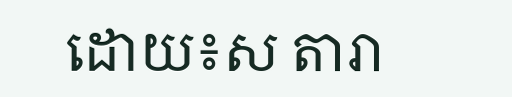ដោយ៖ស តារា